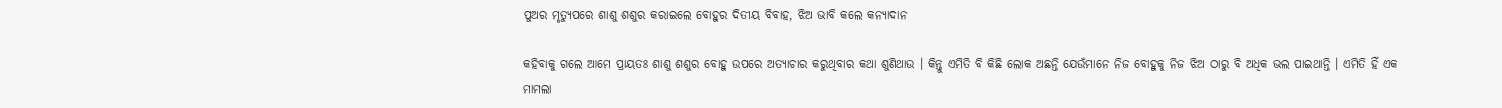ପୁଅର ମୃତ୍ୟୁପରେ ଶାଶୁ ଶଶୁର କରାଇଲେ ବୋହୁର ଦିତୀୟ ବିବାହ, ଝିଅ ଭାବି କଲେ କନ୍ୟାଦାନ

କହିବାକୁ ଗଲେ ଆମେ ପ୍ରାୟତଃ ଶାଶୁ ଶଶୁର ବୋହୁ ଉପରେ ଅତ୍ୟାଚାର କରୁଥିବାର କଥା ଶୁଣିଥାଉ । କିନ୍ତୁ ଏମିତି ବି କିଛି ଲୋକ ଅଛନ୍ତି ଯେଉଁମାନେ ନିଜ ବୋହୁକୁ ନିଜ ଝିଅ ଠାରୁ ବି ଅଧିକ ଭଲ ପାଇଥାନ୍ତି । ଏମିତି ହିଁ ଏକ ମାମଲା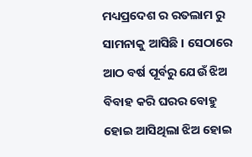ମଧ୍ୟପ୍ରଦେଶ ର ରତଲାମ ରୁ ସାମନାକୁ ଆସିଛି । ସେଠାରେ ଆଠ ବର୍ଷ ପୂର୍ବରୁ ଯେଉଁ ଝିଅ ବିବାହ କରି ଘରର ବୋହୁ ହୋଇ ଆସିଥିଲା ଝିଅ ହୋଇ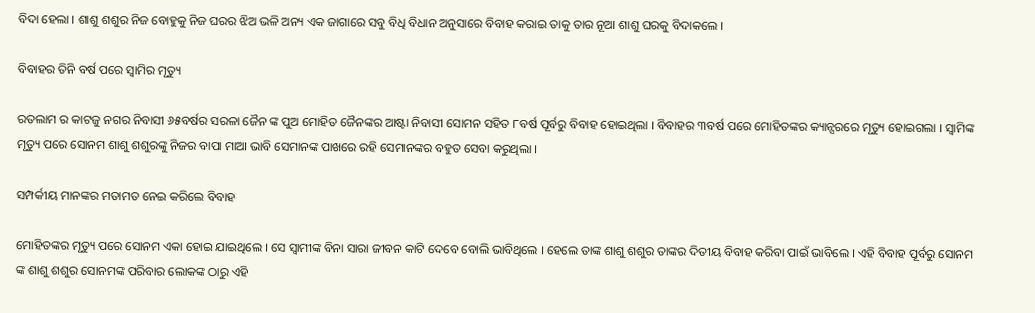ବିଦା ହେଲା । ଶାଶୁ ଶଶୁର ନିଜ ବୋହୁକୁ ନିଜ ଘରର ଝିଅ ଭଳି ଅନ୍ୟ ଏକ ଜାଗାରେ ସବୁ ବିଧି ବିଧାନ ଅନୁସାରେ ବିବାହ କରାଇ ତାକୁ ତାର ନୂଆ ଶାଶୁ ଘରକୁ ବିଦାକଲେ ।

ବିବାହର ତିନି ବର୍ଷ ପରେ ସ୍ଵାମିର ମୃତ୍ୟୁ

ରତଲାମ ର କାଟଜୁ ନଗର ନିବାସୀ ୬୫ବର୍ଷର ସରଳା ଜୈନ ଙ୍କ ପୁଅ ମୋହିତ ଜୈନଙ୍କର ଆଷ୍ଟା ନିବାସୀ ସୋମନ ସହିତ ୮ବର୍ଷ ପୂର୍ବରୁ ବିବାହ ହୋଇଥିଲା । ବିବାହର ୩ବର୍ଷ ପରେ ମୋହିତଙ୍କର କ୍ୟାନ୍ସରରେ ମୃତ୍ୟୁ ହୋଇଗଲା । ସ୍ଵାମିଙ୍କ ମୃତ୍ୟୁ ପରେ ସୋନମ ଶାଶୁ ଶଶୁରଙ୍କୁ ନିଜର ବାପା ମାଆ ଭାବି ସେମାନଙ୍କ ପାଖରେ ରହି ସେମାନଙ୍କର ବହୁତ ସେବା କରୁଥିଲା ।

ସମ୍ପର୍କୀୟ ମାନଙ୍କର ମତାମତ ନେଇ କରିଲେ ବିବାହ

ମୋହିତଙ୍କର ମୃତ୍ୟୁ ପରେ ସୋନମ ଏକା ହୋଇ ଯାଇଥିଲେ । ସେ ସ୍ଵାମୀଙ୍କ ବିନା ସାରା ଜୀବନ କାଟି ଦେବେ ବୋଲି ଭାବିଥିଲେ । ହେଲେ ତାଙ୍କ ଶାଶୁ ଶଶୁର ତାଙ୍କର ଦିତୀୟ ବିବାହ କରିବା ପାଇଁ ଭାବିଲେ । ଏହି ବିବାହ ପୂର୍ବରୁ ସୋନମ ଙ୍କ ଶାଶୁ ଶଶୁର ସୋନମଙ୍କ ପରିବାର ଲୋକଙ୍କ ଠାରୁ ଏହି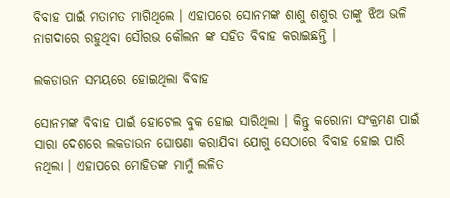ବିବାହ ପାଇଁ ମତାମତ ମାଗିଥିଲେ । ଏହାପରେ ସୋନମଙ୍କ ଶାଶୁ ଶଶୁର ତାଙ୍କୁ ଝିଅ ଭଳି ନାଗଦାରେ ରହୁଥିବା ସୌରଭ କୌଲନ ଙ୍କ ସହିତ ବିବାହ କରାଇଛନ୍ତି ।

ଲକଡାଉନ ସମୟରେ ହୋଇଥିଲା ବିବାହ

ସୋନମଙ୍କ ବିବାହ ପାଇଁ ହୋଟେଲ ବୁକ ହୋଇ ସାରିଥିଲା । କିନ୍ତୁ କରୋନା ସଂକ୍ରମଣ ପାଇଁ ସାରା ଦେଶରେ ଲକଡାଉନ ଘୋଷଣା କରାଯିବା ଯୋଗୁ ସେଠାରେ ବିବାହ ହୋଇ ପାରି ନଥିଲା । ଏହାପରେ ମୋହିତଙ୍କ ମାମୁଁ ଲଳିତ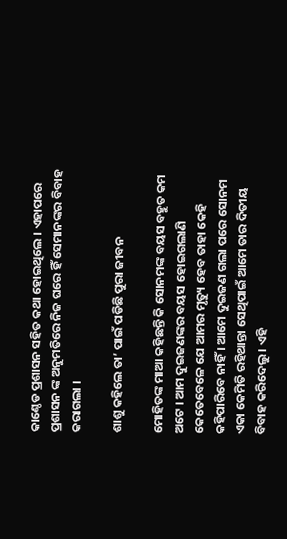କାଣ୍ଠେଡ ପ୍ରଶାସନ ସହିତ କଥା ହୋଇଥିଲେ । ଏହାପରେ ପ୍ରଶାସନ ଙ୍କ ଅନୁମତିରେ ନିଜ ଘରେ ହିଁ ସେମାନଙ୍କର ବିବାହ କରାଗଲା ।

ଶାଶୁ କହିଲେ ତା’ ପାଇଁ ପଡିଛି ପୁରା ଜୀବନ

ମୋହିତଙ୍କ ମାଆ କହିଛନ୍ତି କି ସୋନମଙ୍କ ବୟସ ବହୁତ କମ ଅଟେ । ଆମ ଦୁଇଜଣଙ୍କର ବୟସ ହୋଇଗଲାଣି କେତେବେଳେ ଯେ ଆମର ମୃତ୍ୟୁ ହେବ ତାହା କେହି କହିପାରିବେ ନାହିଁ । ଆମେ ଦୁଇଜଣ ଗଲା ପରେ ସୋନମ ଏକା କେମିତି ରହିଥାନ୍ତା ସେଥିପାଇଁ ଆମେ ତାର ଦିତୀୟ ବିବାହ କରିଦେଲୁ । ଏହି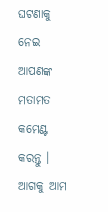ଘଟଣାକୁ ନେଇ ଆପଣଙ୍କ ମତାମତ କମେଣ୍ଟ କରନ୍ତୁ । ଆଗକୁ ଆମ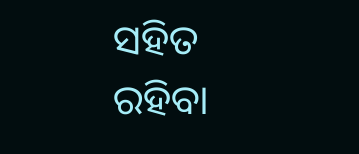ସହିତ ରହିବା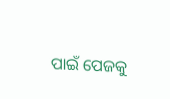ପାଇଁ ପେଜକୁ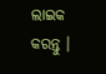ଲାଇକ କରନ୍ତୁ ।